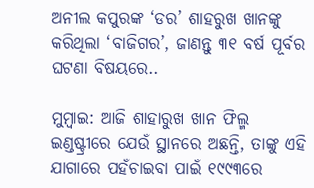ଅନୀଲ କପୁରଙ୍କ ‘ଡର’ ଶାହରୁଖ ଖାନଙ୍କୁ କରିଥିଲା ‘ବାଜିଗର’, ଜାଣନ୍ତୁ ୩୧ ବର୍ଷ ପୂର୍ବର ଘଟଣା ବିଷୟରେ..

ମୁମ୍ବାଇ: ଆଜି ଶାହାରୁଖ ଖାନ ଫିଲ୍ମ ଇଣ୍ଡଷ୍ଟ୍ରୀରେ ଯେଉଁ ସ୍ଥାନରେ ଅଛନ୍ତି, ତାଙ୍କୁ ଏହି ଯାଗାରେ ପହଁଚାଇବା ପାଇଁ ୧୯୯୩ରେ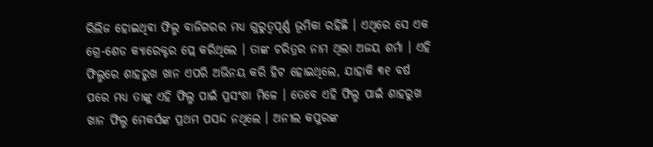ରିଲିଜ ହୋଇଥିବା ଫିଲ୍ମ ବାଜିଗରର ମଧ୍ୟ ଗୁରୁତ୍ୱପୂର୍ଣ୍ଣ ଭୂମିକା ରହିଛି । ଏଥିରେ ସେ ଏକ ଗ୍ରେ-ଶେଡ କ୍ୟାରେକ୍ଟର ପ୍ଲେ କରିଥିଲେ । ତାଙ୍କ ଚରିତ୍ରର ନାମ ଥିଲା ଅଜୟ ଶର୍ମା । ଏହି ଫିଲ୍ମରେ ଶାହରୁଖ ଖାନ ଏପରି ଅଭିନୟ କରି ହିଟ ହୋଇଥିଲେ, ଯାହାକି ୩୧ ବର୍ଷ ପରେ ମଧ୍ୟ ତାଙ୍କୁ ଏହି ଫିଲ୍ମ ପାଇଁ ପ୍ରସଂଶା ମିଳେ । ତେବେ ଏହି ଫିଲ୍ମ ପାଇଁ ଶାହରୁଖ ଖାନ ଫିଲ୍ମ ମେକର୍ସଙ୍କ ପ୍ରଥମ ପସନ୍ଦ ନଥିଲେ । ଅନୀଲ କପୁରଙ୍କ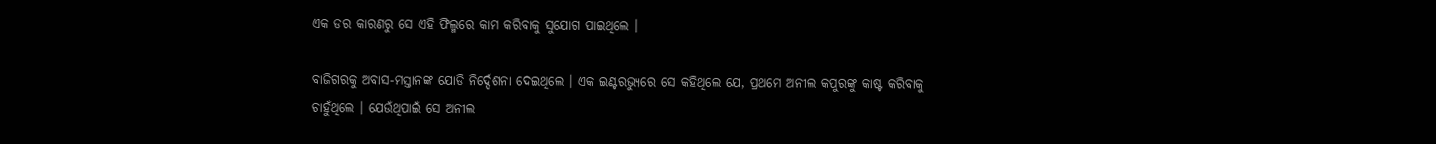ଏକ ଡର କାରଣରୁ ସେ ଏହି ଫିଲ୍ମରେ କାମ କରିବାକୁ ସୁଯୋଗ ପାଇଥିଲେ ।

ବାଜିଗରକୁ ଅବାସ-ମସ୍ତାନଙ୍କ ଯୋଡି ନିର୍ଦ୍ଦେଶନା ଦେଇଥିଲେ । ଏକ ଇଣ୍ଟରଭ୍ୟୁରେ ସେ କହିଥିଲେ ଯେ, ପ୍ରଥମେ ଅନୀଲ କପୁରଙ୍କୁ କାଷ୍ଟ କରିବାକୁ ଚାହୁଁଥିଲେ । ଯେଉଁଥିପାଇଁ ସେ ଅନୀଲ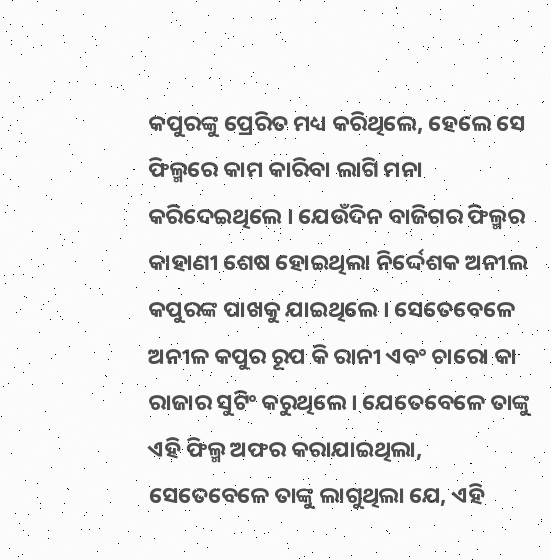କପୁରଙ୍କୁ ପ୍ରେରିତ ମଧ୍ୟ କରିଥିଲେ, ହେଲେ ସେ ଫିଲ୍ମରେ କାମ କାରିବା ଲାଗି ମନା କରିଦେଇଥିଲେ । ଯେଉଁଦିନ ବାଜିଗର ଫିଲ୍ମର କାହାଣୀ ଶେଷ ହୋଇଥିଲା ନିର୍ଦ୍ଦେଶକ ଅନୀଲ କପୁରଙ୍କ ପାଖକୁ ଯାଇଥିଲେ । ସେତେବେଳେ ଅନୀଳ କପୁର ରୂପ କି ରାନୀ ଏବଂ ଚାରୋ କା ରାଜାର ସୁଟିଂ କରୁଥିଲେ । ଯେତେବେଳେ ତାଙ୍କୁ ଏହି ଫିଲ୍ମ ଅଫର କରାଯାଇଥିଲା, ସେତେବେଳେ ତାଙ୍କୁ ଲାଗୁଥିଲା ଯେ, ଏହି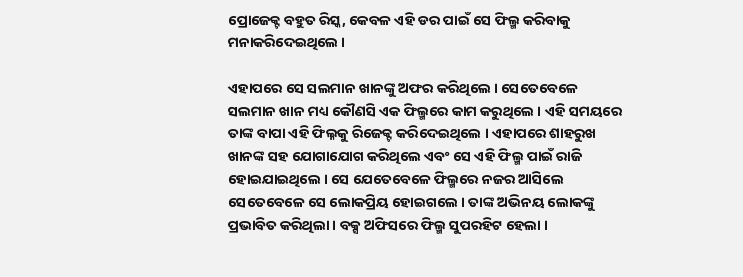ପ୍ରୋଜେକ୍ଟ ବହୁତ ରିସ୍କ, କେବଳ ଏହି ଡର ପାଇଁ ସେ ଫିଲ୍ମ କରିବାକୁ ମନାକରିଦେଇଥିଲେ ।

ଏହାପରେ ସେ ସଲମାନ ଖାନଙ୍କୁ ଅଫର କରିଥିଲେ । ସେତେବେଳେ ସଲମାନ ଖାନ ମଧ୍ୟ କୌଣସି ଏକ ଫିଲ୍ମରେ କାମ କରୁଥିଲେ । ଏହି ସମୟରେ ତାଙ୍କ ବାପା ଏହି ଫିଲ୍ନକୁ ରିଜେକ୍ଟ କରିଦେଇଥିଲେ । ଏହାପରେ ଶାହରୁଖ ଖାନଙ୍କ ସହ ଯୋଗାଯୋଗ କରିଥିଲେ ଏବଂ ସେ ଏହି ଫିଲ୍ମ ପାଇଁ ରାଜି ହୋଇଯାଇଥିଲେ । ସେ ଯେତେବେଳେ ଫିଲ୍ମରେ ନଜର ଆସିଲେ ସେତେବେଳେ ସେ ଲୋକପ୍ରିୟ ହୋଇଗଲେ । ତାଙ୍କ ଅଭିନୟ ଲୋକଙ୍କୁ ପ୍ରଭାବିତ କରିଥିଲା । ବକ୍ସ ଅଫିସରେ ଫିଲ୍ମ ସୁପରହିଟ ହେଲା ।